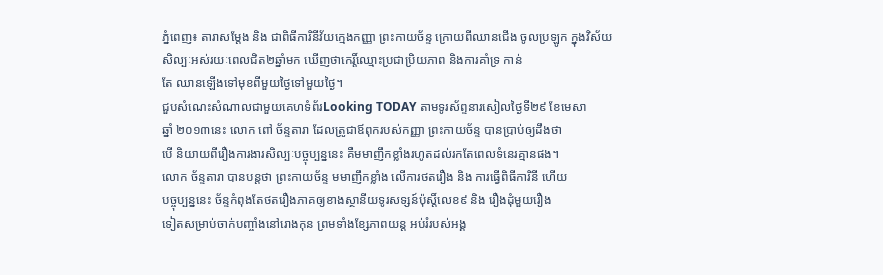ភ្នំពេញ៖ តារាសម្តែង និង ជាពិធីការិនីវ័យក្មេងកញ្ញា ព្រះកាយច័ន្ទ ក្រោយពីឈានជើង ចូលប្រឡូក ក្នុងវិស័យសិល្បៈអស់រយៈពេលជិត២ឆ្នាំមក ឃើញថាកេរ្តិ៍ឈ្មោះប្រជាប្រិយភាព និងការគាំទ្រ កាន់
តែ ឈានឡើងទៅមុខពីមួយថ្ងៃទៅមួយថ្ងៃ។
ជួបសំណេះសំណាលជាមួយគេហទំព័រLooking TODAY តាមទូរស័ព្ទនារសៀលថ្ងៃទី២៩ ខែមេសា
ឆ្នាំ ២០១៣នេះ លោក ពៅ ច័ន្ទតារា ដែលត្រូជាឪពុករបស់កញ្ញា ព្រះកាយច័ន្ទ បានប្រាប់ឲ្យដឹងថា
បើ និយាយពីរឿងការងារសិល្បៈបច្ចុប្បន្ននេះ គឺមមាញឹកខ្លាំងរហូតដល់រកតែពេលទំនេរគ្មានផង។
លោក ច័ន្ទតារា បានបន្តថា ព្រះកាយច័ន្ទ មមាញឹកខ្លាំង លើការថតរឿង និង ការធ្វើពិធីការិនី ហើយ
បច្ចុប្បន្ននេះ ច័ន្ទកំពុងតែថតរឿងភាគឲ្យខាងស្ថានីយទូរសទ្សន៍ប៉ុស្តិ៍លេខ៩ និង រឿងដុំមួយរឿង
ទៀតសម្រាប់ចាក់បញ្ចាំងនៅរោងកុន ព្រមទាំងខ្សែភាពយន្ត អប់រំរបស់អង្គ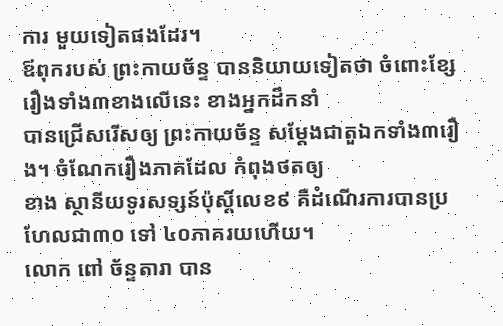ការ មួយទៀតផងដែរ។
ឪពុករបស់ ព្រះកាយច័ន្ទ បាននិយាយទៀតថា ចំពោះខ្សែរឿងទាំង៣ខាងលើនេះ ខាងអ្នកដឹកនាំ
បានជ្រើសរើសឲ្យ ព្រះកាយច័ន្ទ សម្តែងជាតួឯកទាំង៣រឿង។ ចំណែករឿងភាគដែល កំពុងថតឲ្យ
ខាង ស្ថានីយទូរសទ្សន៍ប៉ុស្តិ៍លេខ៩ គឺដំណើរការបានប្រហែលជា៣០ ទៅ ៤០ភាគរយហើយ។
លោក ពៅ ច័ន្ទតារា បាន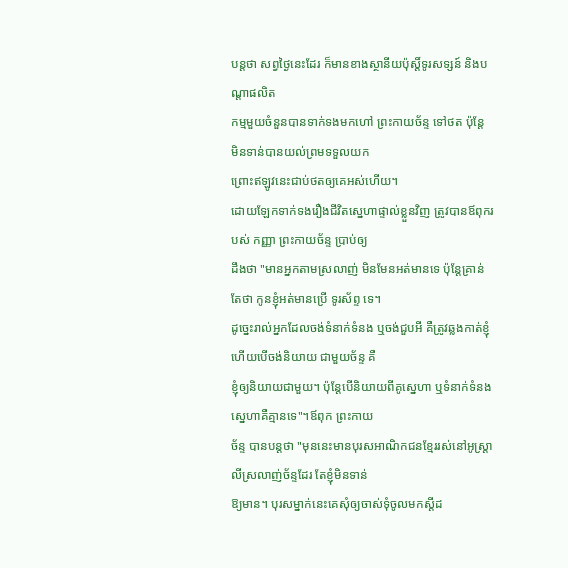បន្តថា សព្វថ្ងៃនេះដែរ ក៏មានខាងស្ថានីយប៉ុស្តិ៍ទូរសទ្សន៍ និងបណ្តាផលិត
កម្មមួយចំនួនបានទាក់ទងមកហៅ ព្រះកាយច័ន្ទ ទៅថត ប៉ុន្តែ មិនទាន់បានយល់ព្រមទទួលយក
ព្រោះឥឡូវនេះជាប់ថតឲ្យគេអស់ហើយ។
ដោយឡែកទាក់ទងរឿងជីវិតស្នេហាផ្ទាល់ខ្លួនវិញ ត្រូវបានឪពុករបស់ កញ្ញា ព្រះកាយច័ន្ទ ប្រាប់ឲ្យ
ដឹងថា "មានអ្នកតាមស្រលាញ់ មិនមែនអត់មានទេ ប៉ុន្តែគ្រាន់តែថា កូនខ្ញុំអត់មានប្រើ ទូរស័ព្ទ ទេ។
ដូច្នេះរាល់អ្នកដែលចង់ទំនាក់ទំនង ឬចង់ជួបអី គឺត្រូវឆ្លងកាត់ខ្ញុំ ហើយបើចង់និយាយ ជាមួយច័ន្ទ គឺ
ខ្ញុំឲ្យនិយាយជាមួយ។ ប៉ុន្តែបើនិយាយពីគូស្នេហា ឬទំនាក់ទំនងស្នេហាគឺគ្មានទេ"។ឪពុក ព្រះកាយ
ច័ន្ទ បានបន្តថា "មុននេះមានបុរសអាណិកជនខ្មែររស់នៅអូស្រ្តាលីស្រលាញ់ច័ន្ទដែរ តែខ្ញុំមិនទាន់
ឱ្យមាន។ បុរសម្នាក់នេះគេសុំឲ្យចាស់ទុំចូលមកស្តីដ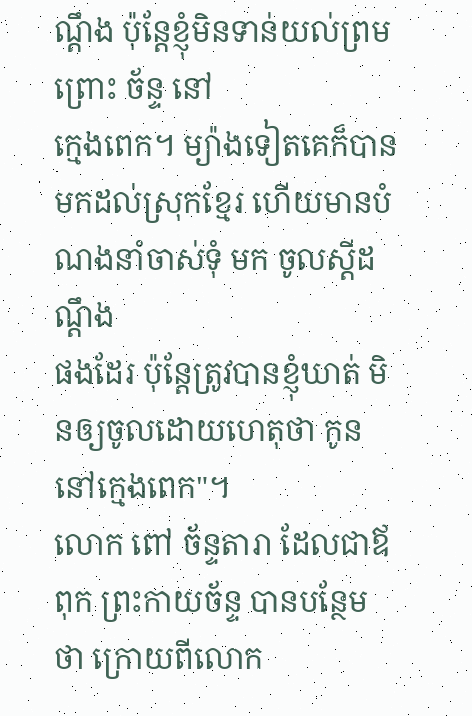ណ្តឹង ប៉ុន្តែខ្ញុំមិនទាន់យល់ព្រម ព្រោះ ច័ន្ទ នៅ
ក្មេងពេក។ ម្យ៉ាងទៀតគេក៏បានមកដល់ស្រុកខ្មែរ ហើយមានបំណងនាំចាស់ទុំ មក ចូលស្តីដណ្តឹង
ផងដែរ ប៉ុន្តែត្រូវបានខ្ញុំឃាត់ មិនឲ្យចូលដោយហេតុថា កូននៅក្មេងពេក"។
លោក ពៅ ច័ន្ទតារា ដែលជាឪពុក ព្រះកាយច័ន្ទ បានបន្ថែមថា ក្រោយពីលោក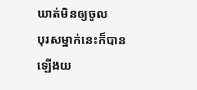ឃាត់មិនឲ្យចូល
បុរសម្នាក់នេះក៏បានឡើងយ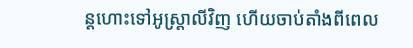ន្តហោះទៅអូស្ត្រាលីវិញ ហើយចាប់តាំងពីពេល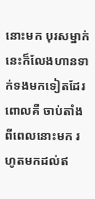នោះមក បុរសម្នាក់
នេះក៏លែងហានទាក់ទងមកទៀតដែរ ពោលគឺ ចាប់តាំងពីពេលនោះមក រហូតមកដល់ឥ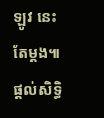ឡូវ នេះ
តែម្តង៕
ផ្តល់សិទ្ធិ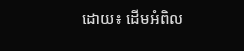ដោយ៖ ដើមអំពិល